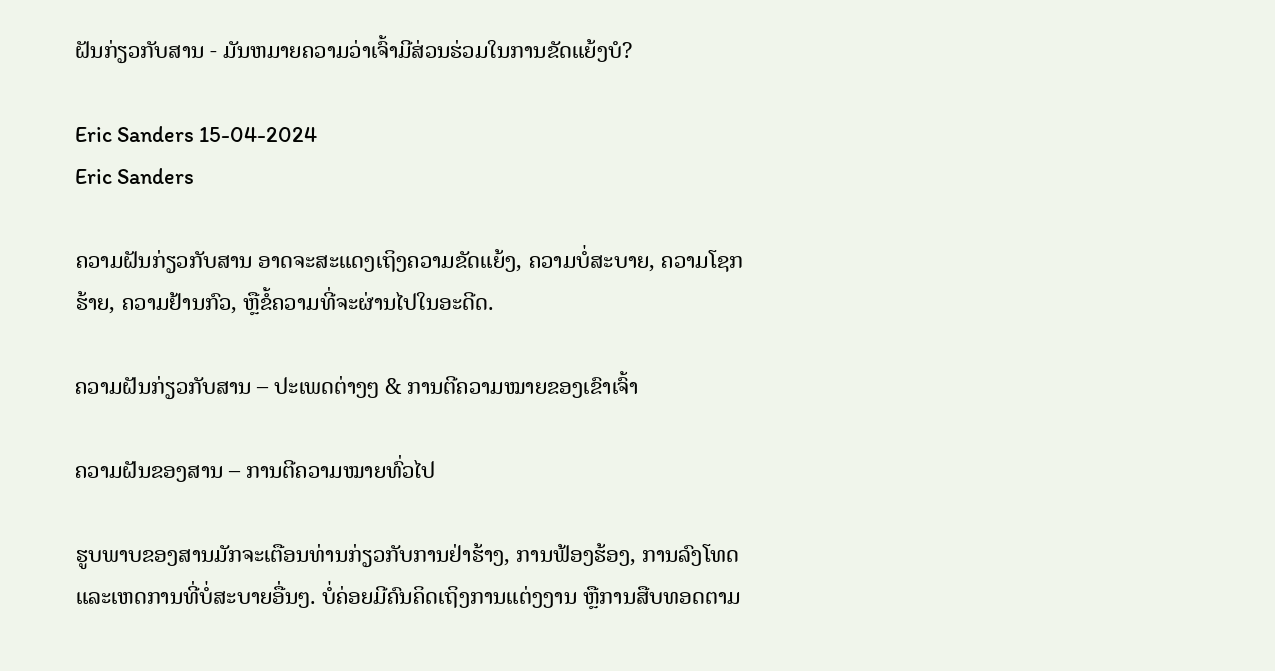ຝັນກ່ຽວກັບສານ - ມັນຫມາຍຄວາມວ່າເຈົ້າມີສ່ວນຮ່ວມໃນການຂັດແຍ້ງບໍ?

Eric Sanders 15-04-2024
Eric Sanders

ຄວາມຝັນກ່ຽວກັບສານ ອາດຈະສະແດງເຖິງຄວາມຂັດແຍ້ງ, ຄວາມບໍ່ສະບາຍ, ຄວາມໂຊກຮ້າຍ, ຄວາມຢ້ານກົວ, ຫຼືຂໍ້ຄວາມທີ່ຈະຜ່ານໄປໃນອະດີດ.

ຄວາມຝັນກ່ຽວກັບສານ – ປະເພດຕ່າງໆ & ການຕີຄວາມໝາຍຂອງເຂົາເຈົ້າ

ຄວາມຝັນຂອງສານ – ການຕີຄວາມໝາຍທົ່ວໄປ

ຮູບພາບຂອງສານມັກຈະເຕືອນທ່ານກ່ຽວກັບການຢ່າຮ້າງ, ການຟ້ອງຮ້ອງ, ການລົງໂທດ ແລະເຫດການທີ່ບໍ່ສະບາຍອື່ນໆ. ບໍ່ຄ່ອຍມີຄົນຄິດເຖິງການແຕ່ງງານ ຫຼືການສືບທອດຕາມ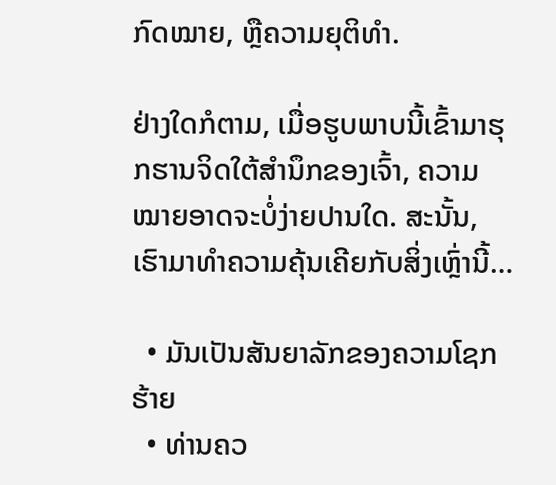ກົດໝາຍ, ຫຼືຄວາມຍຸຕິທຳ.

ຢ່າງໃດກໍຕາມ, ເມື່ອຮູບພາບນີ້ເຂົ້າມາຮຸກຮານຈິດໃຕ້ສຳນຶກຂອງເຈົ້າ, ຄວາມໝາຍອາດຈະບໍ່ງ່າຍປານໃດ. ສະນັ້ນ, ເຮົາມາທຳຄວາມຄຸ້ນເຄີຍກັບສິ່ງເຫຼົ່ານີ້…

  • ມັນເປັນສັນຍາລັກຂອງຄວາມໂຊກຮ້າຍ
  • ທ່ານຄວ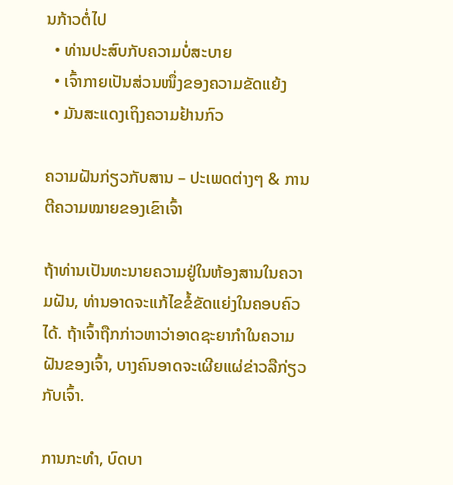ນກ້າວຕໍ່ໄປ
  • ທ່ານປະສົບກັບຄວາມບໍ່ສະບາຍ
  • ເຈົ້າກາຍເປັນສ່ວນໜຶ່ງຂອງຄວາມຂັດແຍ້ງ
  • ມັນສະແດງເຖິງຄວາມຢ້ານກົວ

ຄວາມຝັນກ່ຽວກັບສານ – ປະເພດຕ່າງໆ & ການຕີຄວາມໝາຍຂອງເຂົາເຈົ້າ

ຖ້າທ່ານເປັນທະນາຍຄວາມຢູ່ໃນຫ້ອງສານໃນຄວາມຝັນ, ທ່ານອາດຈະແກ້ໄຂຂໍ້ຂັດແຍ່ງໃນຄອບຄົວໄດ້. ຖ້າເຈົ້າຖືກກ່າວຫາວ່າອາດຊະຍາກຳໃນຄວາມຝັນຂອງເຈົ້າ, ບາງຄົນອາດຈະເຜີຍແຜ່ຂ່າວລືກ່ຽວກັບເຈົ້າ.

ການກະທຳ, ບົດບາ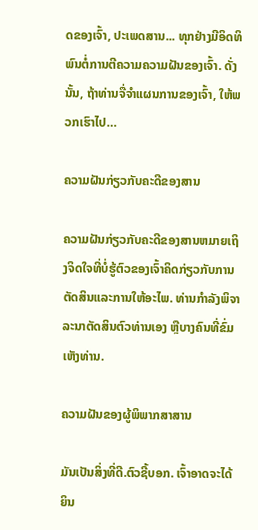ດຂອງເຈົ້າ, ປະເພດສານ... ທຸກຢ່າງມີອິດທິພົນຕໍ່ການຕີຄວາມຄວາມຝັນຂອງເຈົ້າ. ດັ່ງນັ້ນ, ຖ້າທ່ານຈື່ຈໍາແຜນການຂອງເຈົ້າ, ໃຫ້ພວກເຮົາໄປ…

ຄວາມຝັນກ່ຽວກັບຄະດີຂອງສານ

ຄວາມຝັນກ່ຽວກັບຄະດີຂອງສານຫມາຍເຖິງຈິດໃຈທີ່ບໍ່ຮູ້ຕົວຂອງເຈົ້າຄິດກ່ຽວກັບການຕັດສິນແລະການໃຫ້ອະໄພ. ທ່ານກຳລັງພິຈາລະນາຕັດສິນຕົວທ່ານເອງ ຫຼືບາງຄົນທີ່ຂົ່ມເຫັງທ່ານ.

ຄວາມຝັນຂອງຜູ້ພິພາກສາສານ

ມັນເປັນສິ່ງທີ່ດີ.ຕົວຊີ້ບອກ. ເຈົ້າອາດຈະໄດ້ຍິນ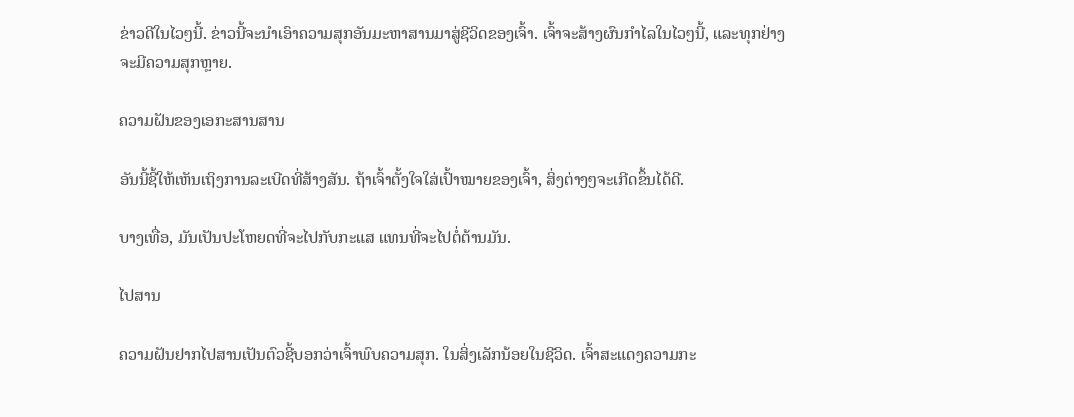ຂ່າວດີໃນໄວໆນີ້. ຂ່າວນີ້ຈະນໍາເອົາຄວາມສຸກອັນມະຫາສານມາສູ່ຊີວິດຂອງເຈົ້າ. ເຈົ້າຈະສ້າງຜົນກຳໄລໃນໄວໆນີ້, ແລະທຸກຢ່າງຈະມີຄວາມສຸກຫຼາຍ.

ຄວາມຝັນຂອງເອກະສານສານ

ອັນນີ້ຊີ້ໃຫ້ເຫັນເຖິງການລະເບີດທີ່ສ້າງສັນ. ຖ້າເຈົ້າຕັ້ງໃຈໃສ່ເປົ້າໝາຍຂອງເຈົ້າ, ສິ່ງຕ່າງໆຈະເກີດຂຶ້ນໄດ້ດີ.

ບາງເທື່ອ, ມັນເປັນປະໂຫຍດທີ່ຈະໄປກັບກະແສ ແທນທີ່ຈະໄປຕໍ່ຕ້ານມັນ.

ໄປສານ

ຄວາມຝັນຢາກໄປສານເປັນຕົວຊີ້ບອກວ່າເຈົ້າພົບຄວາມສຸກ. ໃນສິ່ງເລັກນ້ອຍໃນຊີວິດ. ເຈົ້າສະແດງຄວາມກະ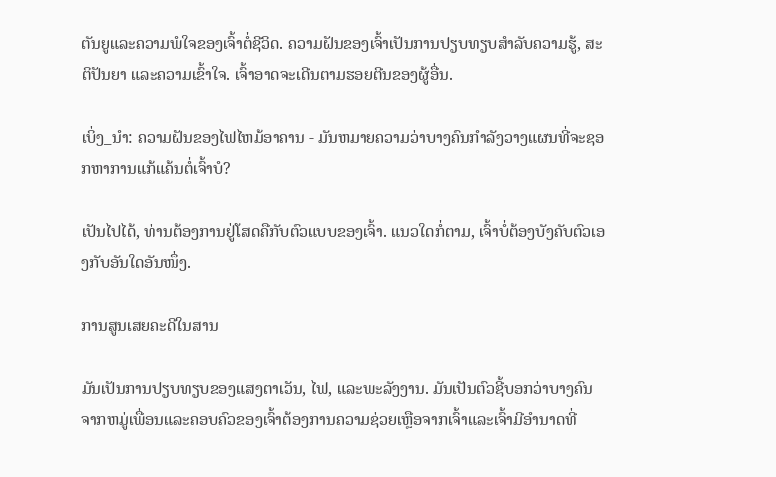ຕັນຍູແລະຄວາມພໍໃຈຂອງເຈົ້າຕໍ່ຊີວິດ. ຄວາມຝັນຂອງເຈົ້າເປັນການປຽບທຽບສຳລັບຄວາມຮູ້, ສະຕິປັນຍາ ແລະຄວາມເຂົ້າໃຈ. ເຈົ້າອາດຈະເດີນຕາມຮອຍຕີນຂອງຜູ້ອື່ນ.

ເບິ່ງ_ນຳ: ຄວາມຝັນຂອງໄຟໄຫມ້ອາຄານ - ມັນຫມາຍຄວາມວ່າບາງຄົນກໍາລັງວາງແຜນທີ່ຈະຊອກຫາການແກ້ແຄ້ນຕໍ່ເຈົ້າບໍ?

ເປັນໄປໄດ້, ທ່ານຕ້ອງການຢູ່ໂສດຄືກັບຕົວແບບຂອງເຈົ້າ. ແນວໃດກໍ່ຕາມ, ເຈົ້າບໍ່ຕ້ອງບັງຄັບຕົວເອງກັບອັນໃດອັນໜຶ່ງ.

ການສູນເສຍຄະດີໃນສານ

ມັນເປັນການປຽບທຽບຂອງແສງຕາເວັນ, ໄຟ, ແລະພະລັງງານ. ມັນເປັນຕົວຊີ້ບອກວ່າບາງຄົນຈາກຫມູ່ເພື່ອນແລະຄອບຄົວຂອງເຈົ້າຕ້ອງການຄວາມຊ່ວຍເຫຼືອຈາກເຈົ້າແລະເຈົ້າມີອໍານາດທີ່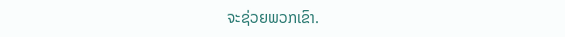ຈະຊ່ວຍພວກເຂົາ.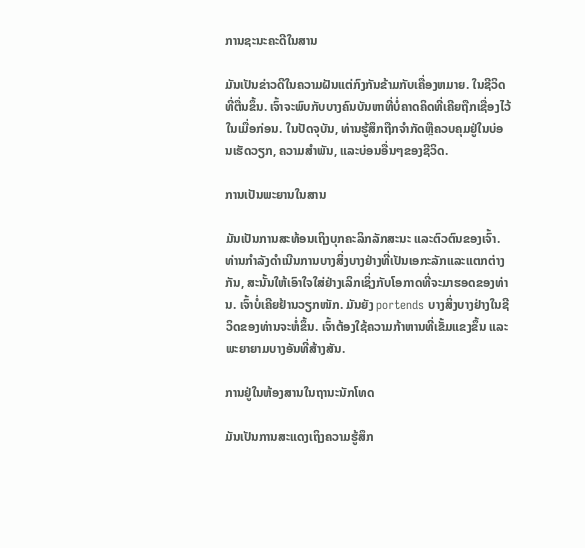ການຊະນະຄະດີໃນສານ

ມັນເປັນຂ່າວດີໃນຄວາມຝັນແຕ່ກົງກັນຂ້າມກັບເຄື່ອງຫມາຍ. ໃນຊີວິດທີ່ຕື່ນຂຶ້ນ. ເຈົ້າຈະພົບກັບບາງຄົນບັນຫາທີ່ບໍ່ຄາດຄິດທີ່ເຄີຍຖືກເຊື່ອງໄວ້ໃນເມື່ອກ່ອນ. ໃນປັດຈຸບັນ, ທ່ານຮູ້ສຶກຖືກຈໍາກັດຫຼືຄວບຄຸມຢູ່ໃນບ່ອນເຮັດວຽກ, ຄວາມສໍາພັນ, ແລະບ່ອນອື່ນໆຂອງຊີວິດ.

ການເປັນພະຍານໃນສານ

ມັນເປັນການສະທ້ອນເຖິງບຸກຄະລິກລັກສະນະ ແລະຕົວຕົນຂອງເຈົ້າ. ທ່ານກໍາລັງດໍາເນີນການບາງສິ່ງບາງຢ່າງທີ່ເປັນເອກະລັກແລະແຕກຕ່າງກັນ, ສະນັ້ນໃຫ້ເອົາໃຈໃສ່ຢ່າງເລິກເຊິ່ງກັບໂອກາດທີ່ຈະມາຮອດຂອງທ່ານ. ເຈົ້າບໍ່ເຄີຍຢ້ານວຽກໜັກ. ມັນຍັງ portends ບາງສິ່ງບາງຢ່າງໃນຊີວິດຂອງທ່ານຈະຫໍ່ຂຶ້ນ. ເຈົ້າຕ້ອງໃຊ້ຄວາມກ້າຫານທີ່ເຂັ້ມແຂງຂຶ້ນ ແລະພະຍາຍາມບາງອັນທີ່ສ້າງສັນ.

ການຢູ່ໃນຫ້ອງສານໃນຖານະນັກໂທດ

ມັນເປັນການສະແດງເຖິງຄວາມຮູ້ສຶກ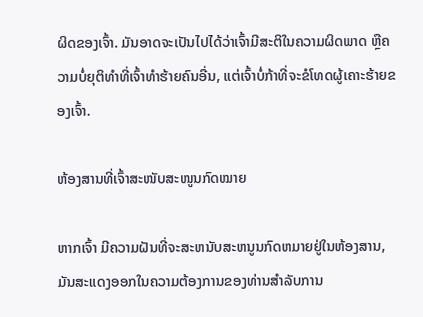ຜິດຂອງເຈົ້າ. ມັນອາດຈະເປັນໄປໄດ້ວ່າເຈົ້າມີສະຕິໃນຄວາມຜິດພາດ ຫຼືຄວາມບໍ່ຍຸຕິທຳທີ່ເຈົ້າທຳຮ້າຍຄົນອື່ນ, ແຕ່ເຈົ້າບໍ່ກ້າທີ່ຈະຂໍໂທດຜູ້ເຄາະຮ້າຍຂອງເຈົ້າ.

ຫ້ອງສານທີ່ເຈົ້າສະໜັບສະໜູນກົດໝາຍ

ຫາກເຈົ້າ ມີຄວາມຝັນທີ່ຈະສະຫນັບສະຫນູນກົດຫມາຍຢູ່ໃນຫ້ອງສານ, ມັນສະແດງອອກໃນຄວາມຕ້ອງການຂອງທ່ານສໍາລັບການ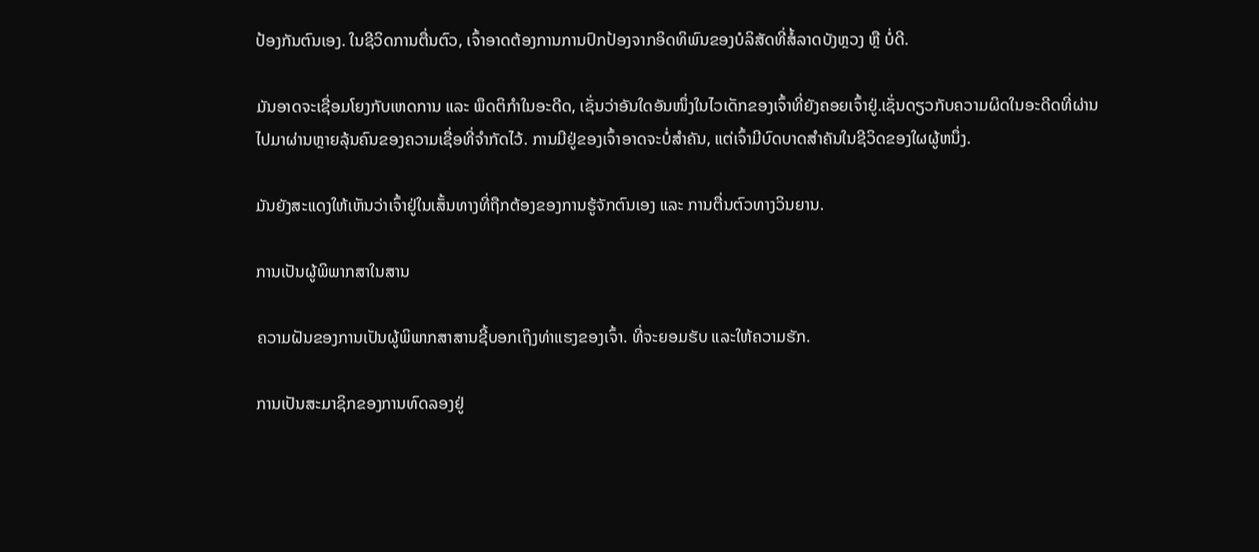ປ້ອງກັນຕົນເອງ. ໃນຊີວິດການຕື່ນຕົວ, ເຈົ້າອາດຕ້ອງການການປົກປ້ອງຈາກອິດທິພົນຂອງບໍລິສັດທີ່ສໍ້ລາດບັງຫຼວງ ຫຼື ບໍ່ດີ.

ມັນອາດຈະເຊື່ອມໂຍງກັບເຫດການ ແລະ ພຶດຕິກຳໃນອະດີດ, ເຊັ່ນວ່າອັນໃດອັນໜຶ່ງໃນໄວເດັກຂອງເຈົ້າທີ່ຍັງຄອຍເຈົ້າຢູ່.ເຊັ່ນດຽວກັບຄວາມຜິດໃນອະດີດທີ່ຜ່ານໄປມາຜ່ານຫຼາຍລຸ້ນຄົນຂອງຄວາມເຊື່ອທີ່ຈຳກັດໄວ້. ການມີຢູ່ຂອງເຈົ້າອາດຈະບໍ່ສໍາຄັນ, ແຕ່ເຈົ້າມີບົດບາດສໍາຄັນໃນຊີວິດຂອງໃຜຜູ້ຫນຶ່ງ.

ມັນຍັງສະແດງໃຫ້ເຫັນວ່າເຈົ້າຢູ່ໃນເສັ້ນທາງທີ່ຖືກຕ້ອງຂອງການຮູ້ຈັກຕົນເອງ ແລະ ການຕື່ນຕົວທາງວິນຍານ.

ການເປັນຜູ້ພິພາກສາໃນສານ

ຄວາມຝັນຂອງການເປັນຜູ້ພິພາກສາສານຊີ້ບອກເຖິງທ່າແຮງຂອງເຈົ້າ. ທີ່ຈະຍອມຮັບ ແລະໃຫ້ຄວາມຮັກ.

ການເປັນສະມາຊິກຂອງການທົດລອງຢູ່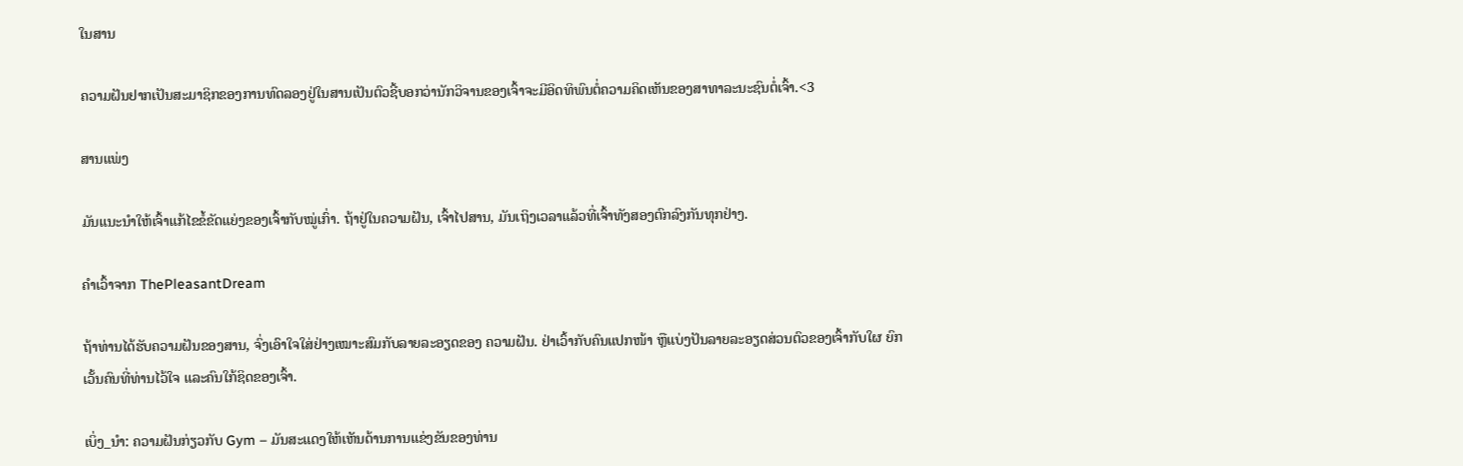ໃນສານ

ຄວາມຝັນຢາກເປັນສະມາຊິກຂອງການທົດລອງຢູ່ໃນສານເປັນຕົວຊີ້ບອກວ່ານັກວິຈານຂອງເຈົ້າຈະມີອິດທິພົນຕໍ່ຄວາມຄິດເຫັນຂອງສາທາລະນະຊົນຕໍ່ເຈົ້າ.<3

ສານແພ່ງ

ມັນແນະນຳໃຫ້ເຈົ້າແກ້ໄຂຂໍ້ຂັດແຍ່ງຂອງເຈົ້າກັບໝູ່ເກົ່າ. ຖ້າຢູ່ໃນຄວາມຝັນ, ເຈົ້າໄປສານ, ມັນເຖິງເວລາແລ້ວທີ່ເຈົ້າທັງສອງຕົກລົງກັນທຸກຢ່າງ.

ຄໍາເວົ້າຈາກ ThePleasantDream

ຖ້າທ່ານໄດ້ຮັບຄວາມຝັນຂອງສານ, ຈົ່ງເອົາໃຈໃສ່ຢ່າງເໝາະສົມກັບລາຍລະອຽດຂອງ ຄວາມຝັນ. ຢ່າເວົ້າກັບຄົນແປກໜ້າ ຫຼືແບ່ງປັນລາຍລະອຽດສ່ວນຕົວຂອງເຈົ້າກັບໃຜ ຍົກເວັ້ນຄົນທີ່ທ່ານໄວ້ໃຈ ແລະຄົນໃກ້ຊິດຂອງເຈົ້າ.

ເບິ່ງ_ນຳ: ຄວາມຝັນກ່ຽວກັບ Gym – ມັນສະແດງໃຫ້ເຫັນດ້ານການແຂ່ງຂັນຂອງທ່ານ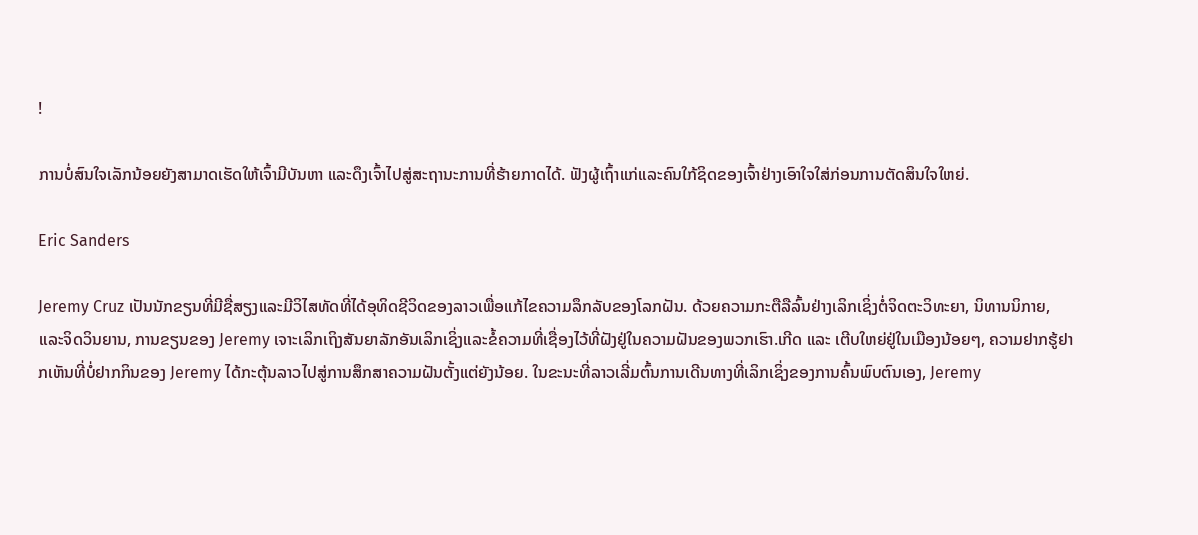!

ການບໍ່ສົນໃຈເລັກນ້ອຍຍັງສາມາດເຮັດໃຫ້ເຈົ້າມີບັນຫາ ແລະດຶງເຈົ້າໄປສູ່ສະຖານະການທີ່ຮ້າຍກາດໄດ້. ຟັງຜູ້ເຖົ້າແກ່ແລະຄົນໃກ້ຊິດຂອງເຈົ້າຢ່າງເອົາໃຈໃສ່ກ່ອນການຕັດສິນໃຈໃຫຍ່.

Eric Sanders

Jeremy Cruz ເປັນນັກຂຽນທີ່ມີຊື່ສຽງແລະມີວິໄສທັດທີ່ໄດ້ອຸທິດຊີວິດຂອງລາວເພື່ອແກ້ໄຂຄວາມລຶກລັບຂອງໂລກຝັນ. ດ້ວຍຄວາມກະຕືລືລົ້ນຢ່າງເລິກເຊິ່ງຕໍ່ຈິດຕະວິທະຍາ, ນິທານນິກາຍ, ແລະຈິດວິນຍານ, ການຂຽນຂອງ Jeremy ເຈາະເລິກເຖິງສັນຍາລັກອັນເລິກເຊິ່ງແລະຂໍ້ຄວາມທີ່ເຊື່ອງໄວ້ທີ່ຝັງຢູ່ໃນຄວາມຝັນຂອງພວກເຮົາ.ເກີດ ແລະ ເຕີບໃຫຍ່ຢູ່ໃນເມືອງນ້ອຍໆ, ຄວາມຢາກຮູ້ຢາກເຫັນທີ່ບໍ່ຢາກກິນຂອງ Jeremy ໄດ້ກະຕຸ້ນລາວໄປສູ່ການສຶກສາຄວາມຝັນຕັ້ງແຕ່ຍັງນ້ອຍ. ໃນຂະນະທີ່ລາວເລີ່ມຕົ້ນການເດີນທາງທີ່ເລິກເຊິ່ງຂອງການຄົ້ນພົບຕົນເອງ, Jeremy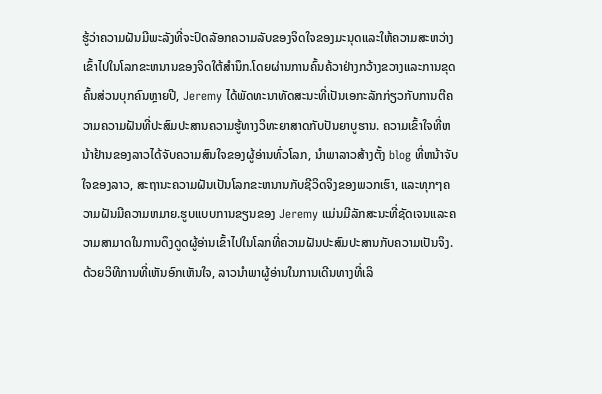ຮູ້ວ່າຄວາມຝັນມີພະລັງທີ່ຈະປົດລັອກຄວາມລັບຂອງຈິດໃຈຂອງມະນຸດແລະໃຫ້ຄວາມສະຫວ່າງເຂົ້າໄປໃນໂລກຂະຫນານຂອງຈິດໃຕ້ສໍານຶກ.ໂດຍຜ່ານການຄົ້ນຄ້ວາຢ່າງກວ້າງຂວາງແລະການຂຸດຄົ້ນສ່ວນບຸກຄົນຫຼາຍປີ, Jeremy ໄດ້ພັດທະນາທັດສະນະທີ່ເປັນເອກະລັກກ່ຽວກັບການຕີຄວາມຄວາມຝັນທີ່ປະສົມປະສານຄວາມຮູ້ທາງວິທະຍາສາດກັບປັນຍາບູຮານ. ຄວາມເຂົ້າໃຈທີ່ຫນ້າຢ້ານຂອງລາວໄດ້ຈັບຄວາມສົນໃຈຂອງຜູ້ອ່ານທົ່ວໂລກ, ນໍາພາລາວສ້າງຕັ້ງ blog ທີ່ຫນ້າຈັບໃຈຂອງລາວ, ສະຖານະຄວາມຝັນເປັນໂລກຂະຫນານກັບຊີວິດຈິງຂອງພວກເຮົາ, ແລະທຸກໆຄວາມຝັນມີຄວາມຫມາຍ.ຮູບແບບການຂຽນຂອງ Jeremy ແມ່ນມີລັກສະນະທີ່ຊັດເຈນແລະຄວາມສາມາດໃນການດຶງດູດຜູ້ອ່ານເຂົ້າໄປໃນໂລກທີ່ຄວາມຝັນປະສົມປະສານກັບຄວາມເປັນຈິງ. ດ້ວຍວິທີການທີ່ເຫັນອົກເຫັນໃຈ, ລາວນໍາພາຜູ້ອ່ານໃນການເດີນທາງທີ່ເລິ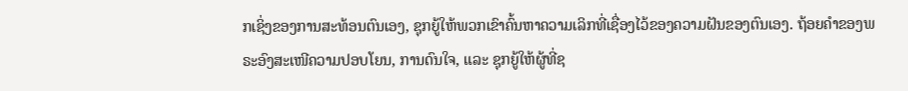ກເຊິ່ງຂອງການສະທ້ອນຕົນເອງ, ຊຸກຍູ້ໃຫ້ພວກເຂົາຄົ້ນຫາຄວາມເລິກທີ່ເຊື່ອງໄວ້ຂອງຄວາມຝັນຂອງຕົນເອງ. ຖ້ອຍຄຳຂອງພຣະອົງສະເໜີຄວາມປອບໂຍນ, ການດົນໃຈ, ແລະ ຊຸກຍູ້ໃຫ້ຜູ້ທີ່ຊ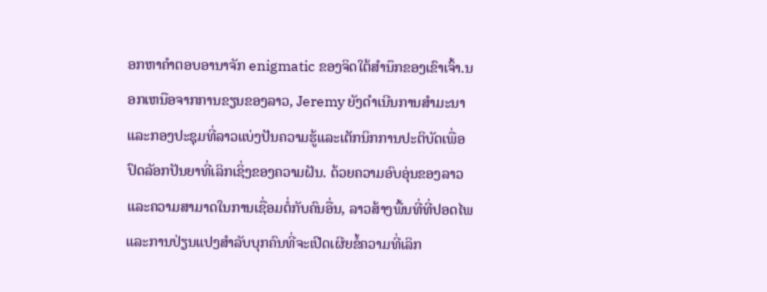ອກຫາຄຳຕອບອານາຈັກ enigmatic ຂອງຈິດໃຕ້ສໍານຶກຂອງເຂົາເຈົ້າ.ນອກເຫນືອຈາກການຂຽນຂອງລາວ, Jeremy ຍັງດໍາເນີນການສໍາມະນາແລະກອງປະຊຸມທີ່ລາວແບ່ງປັນຄວາມຮູ້ແລະເຕັກນິກການປະຕິບັດເພື່ອປົດລັອກປັນຍາທີ່ເລິກເຊິ່ງຂອງຄວາມຝັນ. ດ້ວຍຄວາມອົບອຸ່ນຂອງລາວແລະຄວາມສາມາດໃນການເຊື່ອມຕໍ່ກັບຄົນອື່ນ, ລາວສ້າງພື້ນທີ່ທີ່ປອດໄພແລະການປ່ຽນແປງສໍາລັບບຸກຄົນທີ່ຈະເປີດເຜີຍຂໍ້ຄວາມທີ່ເລິກ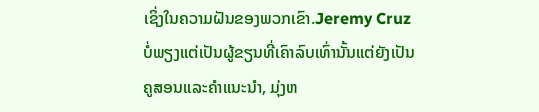ເຊິ່ງໃນຄວາມຝັນຂອງພວກເຂົາ.Jeremy Cruz ບໍ່ພຽງແຕ່ເປັນຜູ້ຂຽນທີ່ເຄົາລົບເທົ່ານັ້ນແຕ່ຍັງເປັນຄູສອນແລະຄໍາແນະນໍາ, ມຸ່ງຫ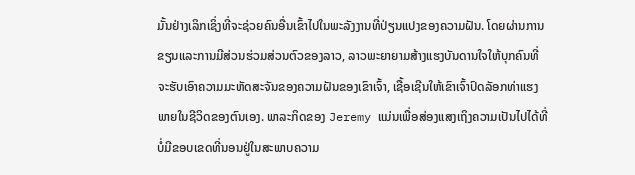ມັ້ນຢ່າງເລິກເຊິ່ງທີ່ຈະຊ່ວຍຄົນອື່ນເຂົ້າໄປໃນພະລັງງານທີ່ປ່ຽນແປງຂອງຄວາມຝັນ. ໂດຍຜ່ານການຂຽນແລະການມີສ່ວນຮ່ວມສ່ວນຕົວຂອງລາວ, ລາວພະຍາຍາມສ້າງແຮງບັນດານໃຈໃຫ້ບຸກຄົນທີ່ຈະຮັບເອົາຄວາມມະຫັດສະຈັນຂອງຄວາມຝັນຂອງເຂົາເຈົ້າ, ເຊື້ອເຊີນໃຫ້ເຂົາເຈົ້າປົດລັອກທ່າແຮງພາຍໃນຊີວິດຂອງຕົນເອງ. ພາລະກິດຂອງ Jeremy ແມ່ນເພື່ອສ່ອງແສງເຖິງຄວາມເປັນໄປໄດ້ທີ່ບໍ່ມີຂອບເຂດທີ່ນອນຢູ່ໃນສະພາບຄວາມ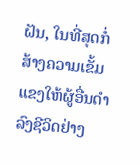ຝັນ, ໃນທີ່ສຸດກໍ່ສ້າງຄວາມເຂັ້ມແຂງໃຫ້ຜູ້ອື່ນດໍາລົງຊີວິດຢ່າງ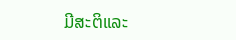ມີສະຕິແລະ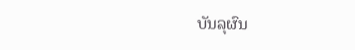ບັນລຸຜົນ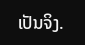ເປັນຈິງ.